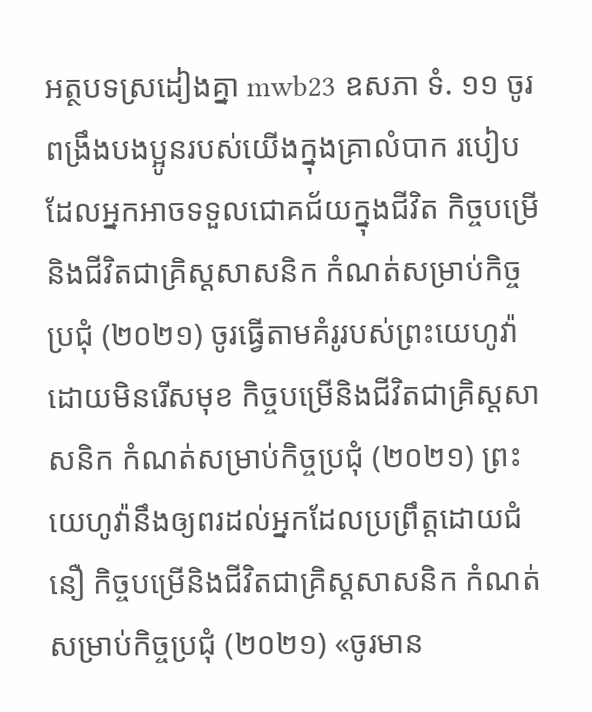អត្ថបទស្រដៀងគ្នា mwb23 ឧសភា ទំ. ១១ ចូរពង្រឹងបងប្អូនរបស់យើងក្នុងគ្រាលំបាក របៀបដែលអ្នកអាចទទួលជោគជ័យក្នុងជីវិត កិច្ចបម្រើនិងជីវិតជាគ្រិស្តសាសនិក កំណត់សម្រាប់កិច្ចប្រជុំ (២០២១) ចូរធ្វើតាមគំរូរបស់ព្រះយេហូវ៉ាដោយមិនរើសមុខ កិច្ចបម្រើនិងជីវិតជាគ្រិស្តសាសនិក កំណត់សម្រាប់កិច្ចប្រជុំ (២០២១) ព្រះយេហូវ៉ានឹងឲ្យពរដល់អ្នកដែលប្រព្រឹត្តដោយជំនឿ កិច្ចបម្រើនិងជីវិតជាគ្រិស្តសាសនិក កំណត់សម្រាប់កិច្ចប្រជុំ (២០២១) «ចូរមាន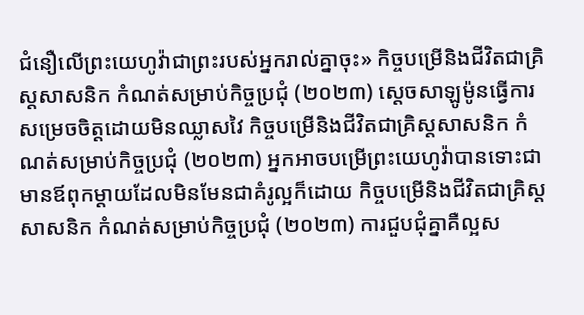ជំនឿលើព្រះយេហូវ៉ាជាព្រះរបស់អ្នករាល់គ្នាចុះ» កិច្ចបម្រើនិងជីវិតជាគ្រិស្តសាសនិក កំណត់សម្រាប់កិច្ចប្រជុំ (២០២៣) ស្ដេចសាឡូម៉ូនធ្វើការសម្រេចចិត្តដោយមិនឈ្លាសវៃ កិច្ចបម្រើនិងជីវិតជាគ្រិស្តសាសនិក កំណត់សម្រាប់កិច្ចប្រជុំ (២០២៣) អ្នកអាចបម្រើព្រះយេហូវ៉ាបានទោះជាមានឪពុកម្ដាយដែលមិនមែនជាគំរូល្អក៏ដោយ កិច្ចបម្រើនិងជីវិតជាគ្រិស្តសាសនិក កំណត់សម្រាប់កិច្ចប្រជុំ (២០២៣) ការជួបជុំគ្នាគឺល្អស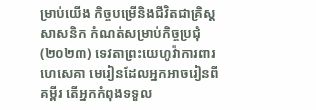ម្រាប់យើង កិច្ចបម្រើនិងជីវិតជាគ្រិស្តសាសនិក កំណត់សម្រាប់កិច្ចប្រជុំ (២០២៣) ទេវតាព្រះយេហូវ៉ាការពារហេសេគា មេរៀនដែលអ្នកអាចរៀនពីគម្ពីរ តើអ្នកកំពុងទទួល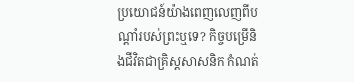ប្រយោជន៍យ៉ាងពេញលេញពីបណ្ដាំរបស់ព្រះឬទេ? កិច្ចបម្រើនិងជីវិតជាគ្រិស្តសាសនិក កំណត់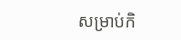សម្រាប់កិ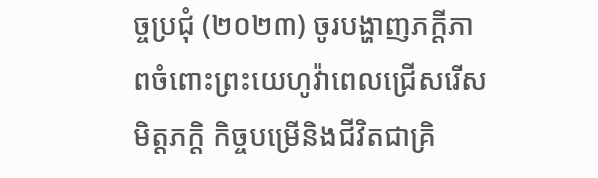ច្ចប្រជុំ (២០២៣) ចូរបង្ហាញភក្ដីភាពចំពោះព្រះយេហូវ៉ាពេលជ្រើសរើសមិត្តភក្ដិ កិច្ចបម្រើនិងជីវិតជាគ្រិ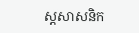ស្តសាសនិក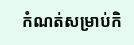កំណត់សម្រាប់កិ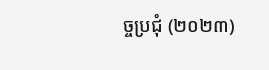ច្ចប្រជុំ (២០២៣)